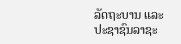ລັດຖະບານ ແລະ ປະຊາຊົນລາຊະ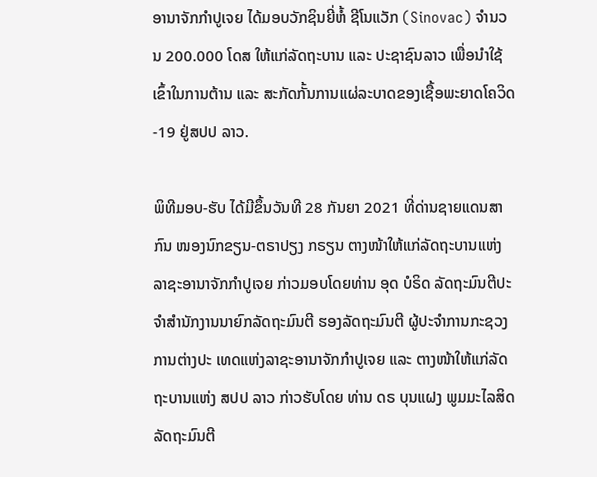ອານາຈັກກໍາປູເຈຍ ໄດ້ມອບວັກຊິນຍີ່ຫໍ້ ຊີໂນແວັກ (Sinovac) ຈໍານວນ 200.000 ໂດສ ໃຫ້ແກ່ລັດຖະບານ ແລະ ປະຊາຊົນລາວ ເພື່ອນໍາໃຊ້ເຂົ້າໃນການຕ້ານ ແລະ ສະກັດກັ້ນການແຜ່ລະບາດຂອງເຊື້ອພະຍາດໂຄວິດ-19 ຢູ່ສປປ ລາວ.

ພິທີມອບ-ຮັບ ໄດ້ມີຂຶ້ນວັນທີ 28 ກັນຍາ 2021 ທີ່ດ່ານຊາຍແດນສາກົນ ໜອງນົກຂຽນ-ຕຣາປຽງ ກຣຽນ ຕາງໜ້າໃຫ້ແກ່ລັດຖະບານແຫ່ງລາຊະອານາຈັກກໍາປູເຈຍ ກ່າວມອບໂດຍທ່ານ ອຸດ ບໍຣິດ ລັດຖະມົນຕີປະຈໍາສໍານັກງານນາຍົກລັດຖະມົນຕີ ຮອງລັດຖະມົນຕີ ຜູ້ປະຈໍາການກະຊວງການຕ່າງປະ ເທດແຫ່ງລາຊະອານາຈັກກໍາປູເຈຍ ແລະ ຕາງໜ້າໃຫ້ແກ່ລັດຖະບານແຫ່ງ ສປປ ລາວ ກ່າວຮັບໂດຍ ທ່ານ ດຣ ບຸນແຝງ ພູມມະໄລສິດ ລັດຖະມົນຕີ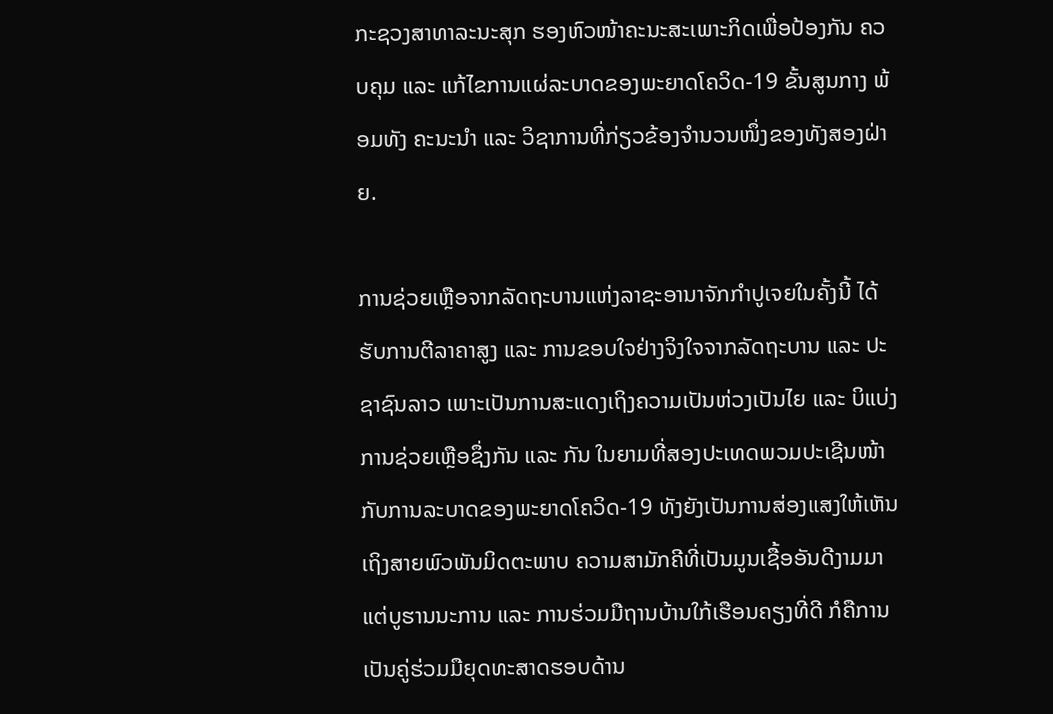ກະຊວງສາທາລະນະສຸກ ຮອງຫົວໜ້າຄະນະສະເພາະກິດເພື່ອປ້ອງກັນ ຄວບຄຸມ ແລະ ແກ້ໄຂການແຜ່ລະບາດຂອງພະຍາດໂຄວິດ-19 ຂັ້ນສູນກາງ ພ້ອມທັງ ຄະນະນໍາ ແລະ ວິຊາການທີ່ກ່ຽວຂ້ອງຈຳນວນໜຶ່ງຂອງທັງສອງຝ່າຍ.

ການຊ່ວຍເຫຼືອຈາກລັດຖະບານແຫ່ງລາຊະອານາຈັກກຳປູເຈຍໃນຄັ້ງນີ້ ໄດ້ຮັບການຕີລາຄາສູງ ແລະ ການຂອບໃຈຢ່າງຈິງໃຈຈາກລັດຖະບານ ແລະ ປະຊາຊົນລາວ ເພາະເປັນການສະແດງເຖິງຄວາມເປັນຫ່ວງເປັນໄຍ ແລະ ບິແບ່ງການຊ່ວຍເຫຼືອຊຶ່ງກັນ ແລະ ກັນ ໃນຍາມທີ່ສອງປະເທດພວມປະເຊີນໜ້າກັບການລະບາດຂອງພະຍາດໂຄວິດ-19 ທັງຍັງເປັນການສ່ອງແສງໃຫ້ເຫັນເຖິງສາຍພົວພັນມິດຕະພາບ ຄວາມສາມັກຄີທີ່ເປັນມູນເຊື້ອອັນດີງາມມາແຕ່ບູຮານນະການ ແລະ ການຮ່ວມມືຖານບ້ານໃກ້ເຮືອນຄຽງທີ່ດີ ກໍຄືການເປັນຄູ່ຮ່ວມມືຍຸດທະສາດຮອບດ້ານ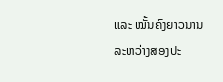ແລະ ໝັ້ນຄົງຍາວນານລະຫວ່າງສອງປະ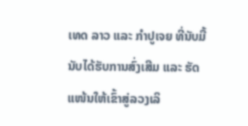ເທດ ລາວ ແລະ ກຳປູເຈຍ ທີ່ນັບມື້ນັບໄດ້ຮັບການສົ່ງເສີມ ແລະ ຮັດແໜ້ນໃຫ້ເຂົ້າສູ່ລວງເລິ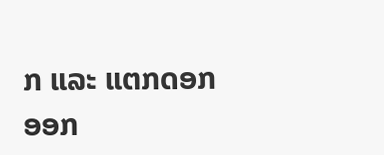ກ ແລະ ແຕກດອກອອກ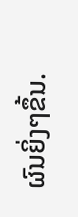ຜົນຍິ່ງໆຂຶ້ນ.